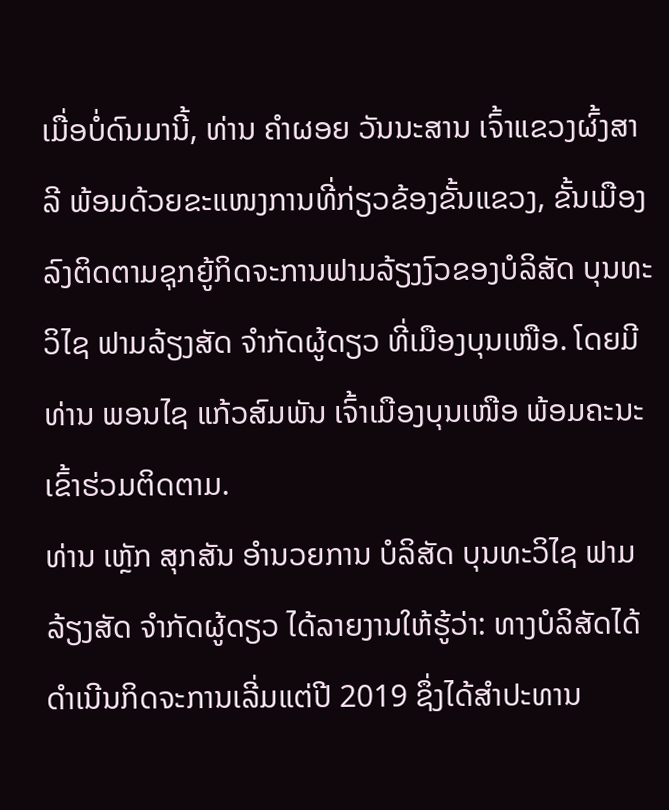ເມື່ອບໍ່ດົນມານີ້, ທ່ານ ຄໍາຜອຍ ວັນນະສານ ເຈົ້າແຂວງຜົ້ງສາລີ ພ້ອມດ້ວຍຂະແໜງການທີ່ກ່ຽວຂ້ອງຂັ້ນແຂວງ, ຂັ້ນເມືອງ ລົງຕິດຕາມຊຸກຍູ້ກິດຈະການຟາມລ້ຽງງົວຂອງບໍລິສັດ ບຸນທະວິໄຊ ຟາມລ້ຽງສັດ ຈຳກັດຜູ້ດຽວ ທີ່ເມືອງບຸນເໜືອ. ໂດຍມີທ່ານ ພອນໄຊ ແກ້ວສົມພັນ ເຈົ້າເມືອງບຸນເໜືອ ພ້ອມຄະນະເຂົ້າຮ່ວມຕິດຕາມ.
ທ່ານ ເຫຼັກ ສຸກສັນ ອຳນວຍການ ບໍລິສັດ ບຸນທະວິໄຊ ຟາມລ້ຽງສັດ ຈຳກັດຜູ້ດຽວ ໄດ້ລາຍງານໃຫ້ຮູ້ວ່າ: ທາງບໍລິສັດໄດ້ດຳເນີນກິດຈະການເລີ່ມແຕ່ປີ 2019 ຊຶ່ງໄດ້ສໍາປະທານ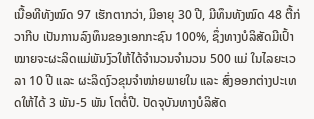ເນື້ອທີທັງໝົດ 97 ເຮັກຕາກວ່າ, ມີອາຍຸ 30 ປີ, ມີທຶນທັງໝົດ 48 ຕື້ກ່ວາກີບ ເປັນການລົງທຶນຂອງເອກກະຊົນ 100%, ຊຶ່ງທາງບໍລິສັດມີເປົ້າໝາຍຈະຜະລິດແມ່ພັນງົວໃຫ້ໄດ້ຈຳນວນຈຳນວນ 500 ແມ່ ໃນໄລຍະເວລາ 10 ປີ ແລະ ຜະລິດງົວຂຸນຈໍາໜ່າຍພາຍໃນ ແລະ ສົ່ງອອກຕ່າງປະເທດໃຫ້ໄດ້ 3 ພັນ-5 ພັນ ໂຕຕໍ່ປີ. ປັດຈຸບັນທາງບໍລິສັດ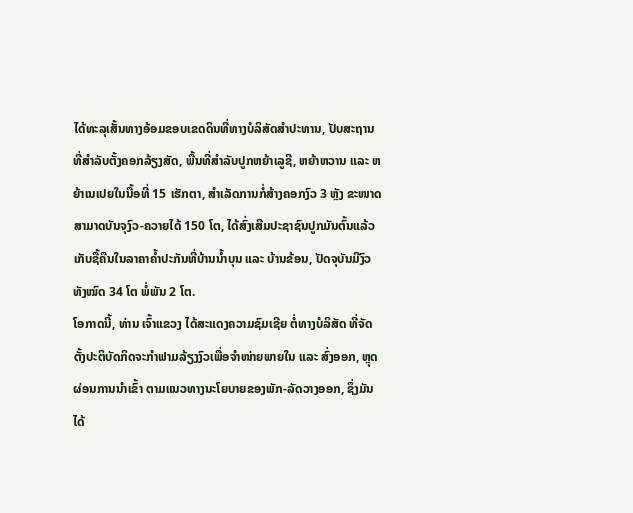ໄດ້ທະລຸເສັ້ນທາງອ້ອມຂອບເຂດດິນທີ່ທາງບໍລິສັດສຳປະທານ, ປັບສະຖານທີ່ສຳລັບຕັ້ງຄອກລ້ຽງສັດ, ພື້ນທີ່ສຳລັບປູກຫຍ້າເລູຊີ, ຫຍ້າຫວານ ແລະ ຫຍ້າເນເປຍໃນນື້ອທີ່ 15 ເຮັກຕາ, ສຳເລັດການກໍ່ສ້າງຄອກງົວ 3 ຫຼັງ ຂະໜາດ ສາມາດບັນຈຸງົວ-ຄວາຍໄດ້ 150 ໂຕ, ໄດ້ສົ່ງເສີມປະຊາຊົນປູກມັນຕົ້ນແລ້ວເກັບຊື້ຄືນໃນລາຄາຄໍ້າປະກັນທີ່ບ້ານນ້ຳບຸນ ແລະ ບ້ານຂ້ອນ, ປັດຈຸບັນມີງົວທັງໝົດ 34 ໂຕ ພໍ່ພັນ 2 ໂຕ.
ໂອກາດນີ້, ທ່ານ ເຈົ້າແຂວງ ໄດ້ສະແດງຄວາມຊົມເຊີຍ ຕໍ່ທາງບໍລິສັດ ທີ່ຈັດຕັ້ງປະຕິບັດກິດຈະກຳຟາມລ້ຽງງົວເພື່ອຈຳໜ່າຍພາຍໃນ ແລະ ສົ່ງອອກ, ຫຼຸດຜ່ອນການນຳເຂົ້າ ຕາມແນວທາງນະໂຍບາຍຂອງພັກ-ລັດວາງອອກ, ຊຶ່ງມັນໄດ້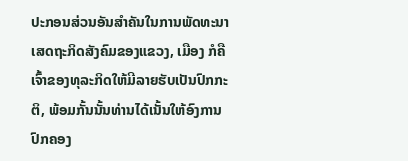ປະກອນສ່ວນອັນສຳຄັນໃນການພັດທະນາເສດຖະກິດສັງຄົມຂອງແຂວງ, ເມືອງ ກໍຄືເຈົ້າຂອງທຸລະກິດໃຫ້ມີລາຍຮັບເປັນປົກກະຕິ, ພ້ອມກັ້ນນັ້ນທ່ານໄດ້ເນັ້ນໃຫ້ອົງການປົກຄອງ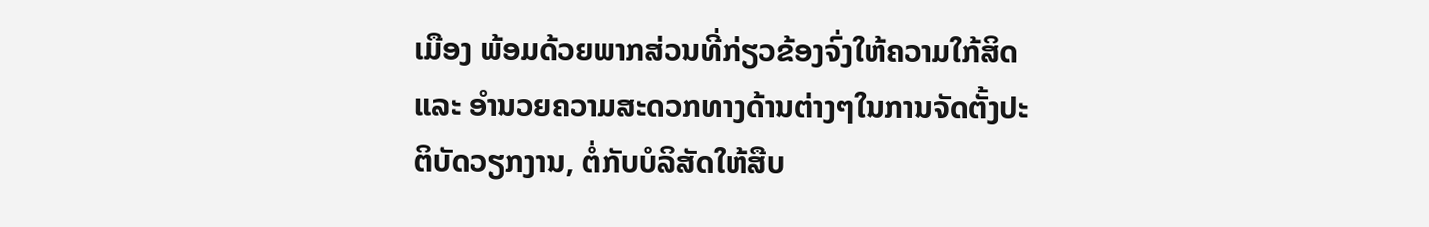ເມືອງ ພ້ອມດ້ວຍພາກສ່ວນທີ່ກ່ຽວຂ້ອງຈົ່ງໃຫ້ຄວາມໃກ້ສິດ ແລະ ອໍານວຍຄວາມສະດວກທາງດ້ານຕ່າງໆໃນການຈັດຕັ້ງປະຕິບັດວຽກງານ, ຕໍ່ກັບບໍລິສັດໃຫ້ສືບ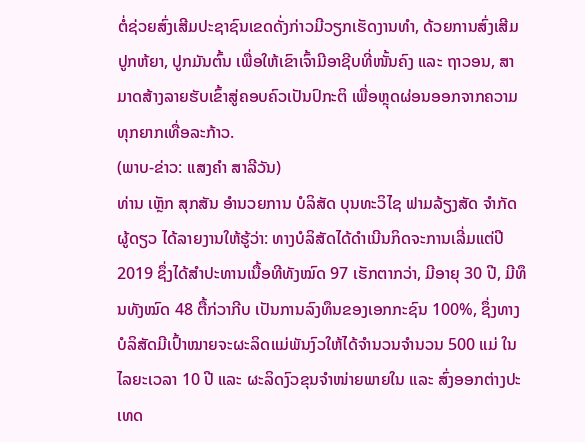ຕໍ່ຊ່ວຍສົ່ງເສີມປະຊາຊົນເຂດດັ່ງກ່າວມີວຽກເຮັດງານທຳ, ດ້ວຍການສົ່ງເສີມປູກຫ້ຍາ, ປູກມັນຕົ້ນ ເພື່ອໃຫ້ເຂົາເຈົ້າມີອາຊີບທີ່ໜັ້ນຄົງ ແລະ ຖາວອນ, ສາມາດສ້າງລາຍຮັບເຂົ້າສູ່ຄອບຄົວເປັນປົກະຕິ ເພື່ອຫຼຸດຜ່ອນອອກຈາກຄວາມທຸກຍາກເທື່ອລະກ້າວ.
(ພາບ-ຂ່າວ: ແສງຄຳ ສາລີວັນ)
ທ່ານ ເຫຼັກ ສຸກສັນ ອຳນວຍການ ບໍລິສັດ ບຸນທະວິໄຊ ຟາມລ້ຽງສັດ ຈຳກັດຜູ້ດຽວ ໄດ້ລາຍງານໃຫ້ຮູ້ວ່າ: ທາງບໍລິສັດໄດ້ດຳເນີນກິດຈະການເລີ່ມແຕ່ປີ 2019 ຊຶ່ງໄດ້ສໍາປະທານເນື້ອທີທັງໝົດ 97 ເຮັກຕາກວ່າ, ມີອາຍຸ 30 ປີ, ມີທຶນທັງໝົດ 48 ຕື້ກ່ວາກີບ ເປັນການລົງທຶນຂອງເອກກະຊົນ 100%, ຊຶ່ງທາງບໍລິສັດມີເປົ້າໝາຍຈະຜະລິດແມ່ພັນງົວໃຫ້ໄດ້ຈຳນວນຈຳນວນ 500 ແມ່ ໃນໄລຍະເວລາ 10 ປີ ແລະ ຜະລິດງົວຂຸນຈໍາໜ່າຍພາຍໃນ ແລະ ສົ່ງອອກຕ່າງປະເທດ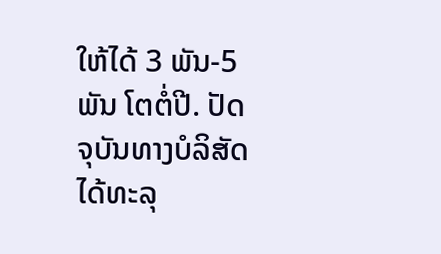ໃຫ້ໄດ້ 3 ພັນ-5 ພັນ ໂຕຕໍ່ປີ. ປັດຈຸບັນທາງບໍລິສັດໄດ້ທະລຸ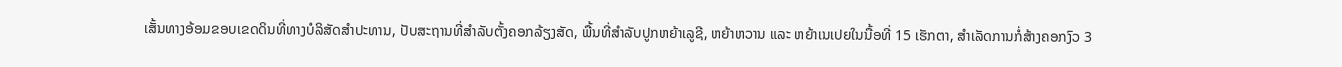ເສັ້ນທາງອ້ອມຂອບເຂດດິນທີ່ທາງບໍລິສັດສຳປະທານ, ປັບສະຖານທີ່ສຳລັບຕັ້ງຄອກລ້ຽງສັດ, ພື້ນທີ່ສຳລັບປູກຫຍ້າເລູຊີ, ຫຍ້າຫວານ ແລະ ຫຍ້າເນເປຍໃນນື້ອທີ່ 15 ເຮັກຕາ, ສຳເລັດການກໍ່ສ້າງຄອກງົວ 3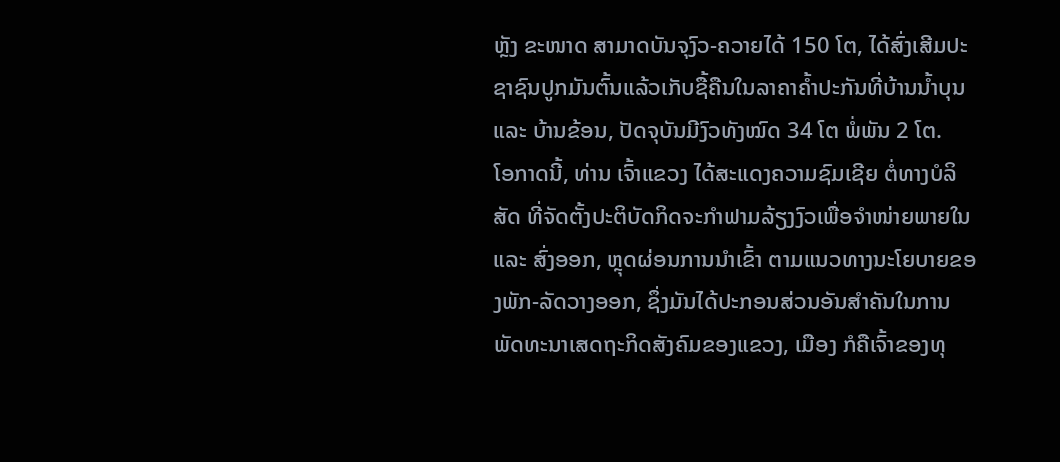ຫຼັງ ຂະໜາດ ສາມາດບັນຈຸງົວ-ຄວາຍໄດ້ 150 ໂຕ, ໄດ້ສົ່ງເສີມປະຊາຊົນປູກມັນຕົ້ນແລ້ວເກັບຊື້ຄືນໃນລາຄາຄໍ້າປະກັນທີ່ບ້ານນ້ຳບຸນ ແລະ ບ້ານຂ້ອນ, ປັດຈຸບັນມີງົວທັງໝົດ 34 ໂຕ ພໍ່ພັນ 2 ໂຕ.
ໂອກາດນີ້, ທ່ານ ເຈົ້າແຂວງ ໄດ້ສະແດງຄວາມຊົມເຊີຍ ຕໍ່ທາງບໍລິສັດ ທີ່ຈັດຕັ້ງປະຕິບັດກິດຈະກຳຟາມລ້ຽງງົວເພື່ອຈຳໜ່າຍພາຍໃນ ແລະ ສົ່ງອອກ, ຫຼຸດຜ່ອນການນຳເຂົ້າ ຕາມແນວທາງນະໂຍບາຍຂອງພັກ-ລັດວາງອອກ, ຊຶ່ງມັນໄດ້ປະກອນສ່ວນອັນສຳຄັນໃນການພັດທະນາເສດຖະກິດສັງຄົມຂອງແຂວງ, ເມືອງ ກໍຄືເຈົ້າຂອງທຸ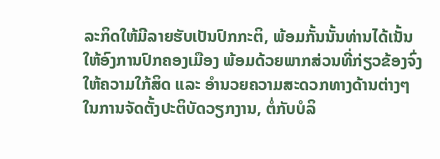ລະກິດໃຫ້ມີລາຍຮັບເປັນປົກກະຕິ, ພ້ອມກັ້ນນັ້ນທ່ານໄດ້ເນັ້ນໃຫ້ອົງການປົກຄອງເມືອງ ພ້ອມດ້ວຍພາກສ່ວນທີ່ກ່ຽວຂ້ອງຈົ່ງໃຫ້ຄວາມໃກ້ສິດ ແລະ ອໍານວຍຄວາມສະດວກທາງດ້ານຕ່າງໆໃນການຈັດຕັ້ງປະຕິບັດວຽກງານ, ຕໍ່ກັບບໍລິ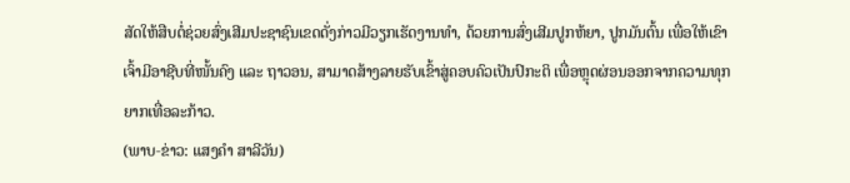ສັດໃຫ້ສືບຕໍ່ຊ່ວຍສົ່ງເສີມປະຊາຊົນເຂດດັ່ງກ່າວມີວຽກເຮັດງານທຳ, ດ້ວຍການສົ່ງເສີມປູກຫ້ຍາ, ປູກມັນຕົ້ນ ເພື່ອໃຫ້ເຂົາເຈົ້າມີອາຊີບທີ່ໜັ້ນຄົງ ແລະ ຖາວອນ, ສາມາດສ້າງລາຍຮັບເຂົ້າສູ່ຄອບຄົວເປັນປົກະຕິ ເພື່ອຫຼຸດຜ່ອນອອກຈາກຄວາມທຸກຍາກເທື່ອລະກ້າວ.
(ພາບ-ຂ່າວ: ແສງຄຳ ສາລີວັນ)